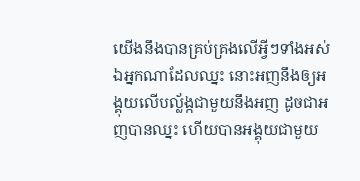យើងនឹងបានគ្រប់គ្រងលើអ្វីៗទាំងអស់
ឯអ្នកណាដែលឈ្នះ នោះអញនឹងឲ្យអង្គុយលើបល្ល័ង្កជាមួយនឹងអញ ដូចជាអញបានឈ្នះ ហើយបានអង្គុយជាមួយ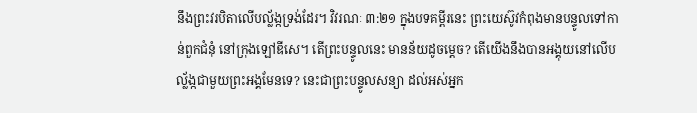នឹងព្រះវរបិតាលើបល្ល័ង្កទ្រង់ដែរ។ វិវរណៈ ៣:២១ ក្នុងបទគម្ពីរនេះ ព្រះយេស៊ូវកំពុងមានបន្ទូលទៅកាន់ពួកជំនុំ នៅក្រុងឡៅឌីសេ។ តើព្រះបន្ទូលនេះ មានន័យដូចម្តេច? តើយើងនឹងបានអង្គុយនៅលើបល្ល័ង្កជាមួយព្រះអង្គមែនទេ? នេះជាព្រះបន្ទូលសន្យា ដល់អស់អ្នក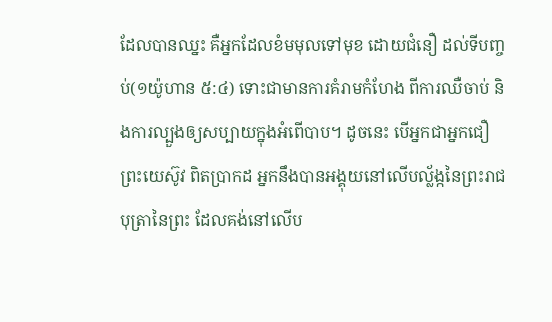ដែលបានឈ្នះ គឺអ្នកដែលខំមមុលទៅមុខ ដោយជំនឿ ដល់ទីបញ្ចប់(១យ៉ូហាន ៥:៤) ទោះជាមានការគំរាមកំហែង ពីការឈឺចាប់ និងការល្បួងឲ្យសប្បាយក្នុងអំពើបាប។ ដូចនេះ បើអ្នកជាអ្នកជឿព្រះយេស៊ូវ ពិតប្រាកដ អ្នកនឹងបានអង្គុយនៅលើបល្ល័ង្កនៃព្រះរាជបុត្រានៃព្រះ ដែលគង់នៅលើប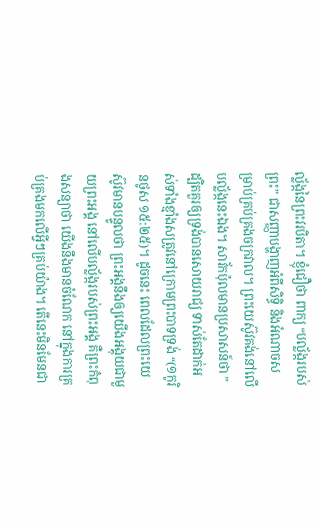ល្ល័ង្កនៃព្រះវរបិតា។ ខ្ញុំជឿថា ពាក្យ “បល្ល័ង្ករបស់ព្រះ” ជាសញ្ញាបង្ហាញអំពីសិទ្ធិ និងអំណាចសម្រាប់គ្រប់គ្រងចក្រវាល។ ព្រះយេស៊ូវគង់នៅលើបល្ល័ង្កនេះឯង។ សាវ័កប៉ុលមានប្រសាសន៍ថា ” ដ្បិតគួរឲ្យទ្រង់បានសោយរាជ្យ ទាស់តែដាក់អស់ទាំងខ្មាំងសត្រូវនៅក្រោមព្រះបាទទ្រង់ “(១កូរិនថូស ១៥:២៥)។ ដូចនេះ ពេលដែលព្រះយេស៊ូវមានបន្ទូលថា ព្រះអង្គនឹងឲ្យយើងអង្គុយជាមួយព្រះអង្គ នៅលើបល្ល័ង្ករបស់ព្រះអង្គ គឺព្រះកំពុងសន្យាថា យើងនឹងមានចំណែក នៅក្នុងការគ្រប់គ្រងមកលើអ្វីៗគ្រប់យ៉ាង។ តើនេះមិនមែនជា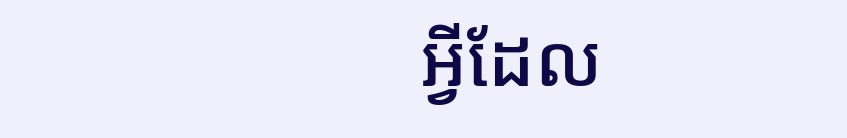អ្វីដែល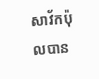សាវ័កប៉ុលបាន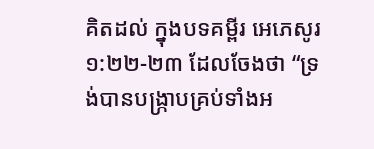គិតដល់ ក្នុងបទគម្ពីរ អេភេសូរ ១:២២-២៣ ដែលចែងថា “ទ្រង់បានបង្ក្រាបគ្រប់ទាំងអ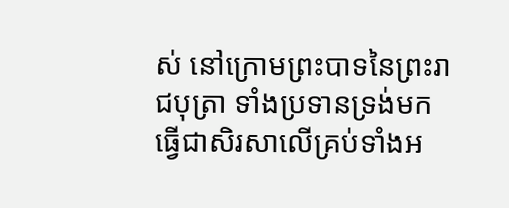ស់ នៅក្រោមព្រះបាទនៃព្រះរាជបុត្រា ទាំងប្រទានទ្រង់មកធ្វើជាសិរសាលើគ្រប់ទាំងអ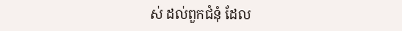ស់ ដល់ពួកជំនុំ ដែល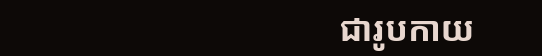ជារូបកាយ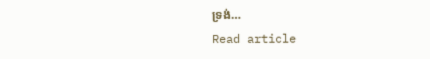ទ្រង់…
Read article